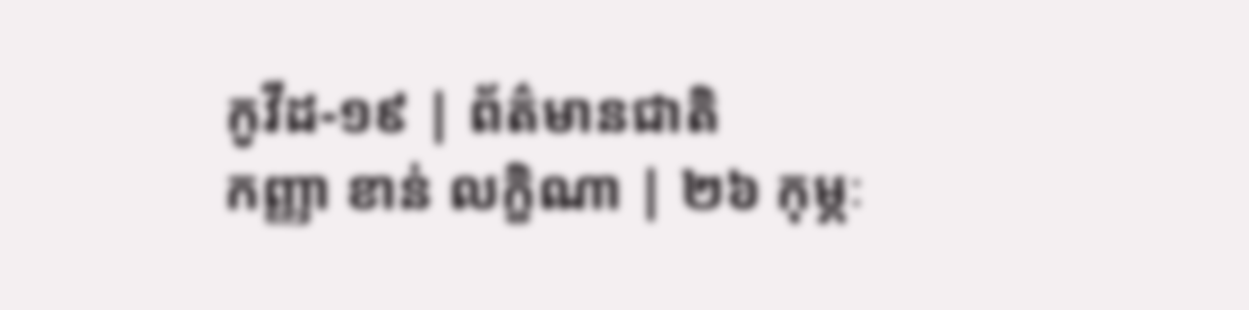កូវីដ-១៩ | ព័ត៌មានជាតិ
កញ្ញា ខាន់ លក្ខិណា | ២៦ កុម្ភៈ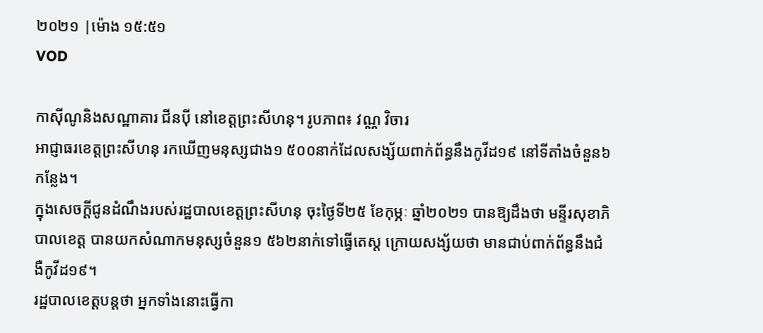២០២១ |ម៉ោង ១៥:៥១
VOD

កាស៊ីណូនិងសណ្ឋាគារ ជីនប៉ី នៅខេត្តព្រះសីហនុ។ រូបភាព៖ វណ្ណ វិចារ
អាជ្ញាធរខេត្តព្រះសីហនុ រកឃើញមនុស្សជាង១ ៥០០នាក់ដែលសង្ស័យពាក់ព័ន្ធនឹងកូវីដ១៩ នៅទីតាំងចំនួន៦កន្លែង។
ក្នុងសេចក្ដីជូនដំណឹងរបស់រដ្ឋបាលខេត្តព្រះសីហនុ ចុះថ្ងៃទី២៥ ខែកុម្ភៈ ឆ្នាំ២០២១ បានឱ្យដឹងថា មន្ទីរសុខាភិបាលខេត្ត បានយកសំណាកមនុស្សចំនួន១ ៥៦២នាក់ទៅធ្វើតេស្ត ក្រោយសង្ស័យថា មានជាប់ពាក់ព័ន្ធនឹងជំងឺកូវីដ១៩។
រដ្ឋបាលខេត្តបន្តថា អ្នកទាំងនោះធ្វើកា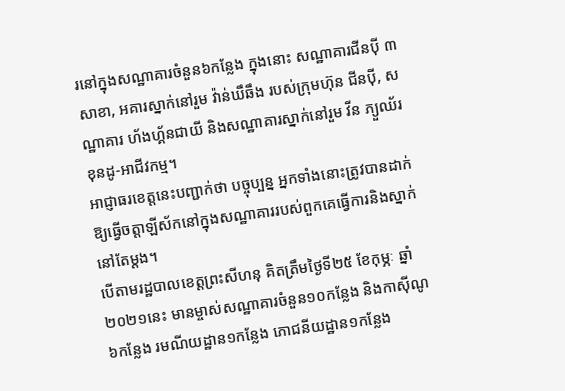រនៅក្នុងសណ្ឋាគារចំនួន៦កន្លែង ក្នុងនោះ សណ្ឋាគារជីនប៉ី ៣សាខា, អគារស្នាក់នៅរួម វ៉ាន់ឃឹឆឹង របស់ក្រុមហ៊ុន ជីនប៉ី, សណ្ឋាគារ ហ័ងហ្គ័នជាយី និងសណ្ឋាគារស្នាក់នៅរួម វីន ភ្យួឈ័រ ខុនដូ-អាជីវកម្ម។
អាជ្ញាធរខេត្តនេះបញ្ជាក់ថា បច្ចុប្បន្ន អ្នកទាំងនោះត្រូវបានដាក់ឱ្យធ្វើចត្តាឡីស័កនៅក្នុងសណ្ឋាគាររបស់ពួកគេធ្វើការនិងស្នាក់នៅតែម្ដង។
បើតាមរដ្ឋបាលខេត្តព្រះសីហនុ គិតត្រឹមថ្ងៃទី២៥ ខែកុម្ភៈ ឆ្នាំ២០២១នេះ មានម្ចាស់សណ្ឋាគារចំនួន១០កន្លែង និងកាស៊ីណូ៦កន្លែង រមណីយដ្ឋាន១កន្លែង ភោជនីយដ្ឋាន១កន្លែង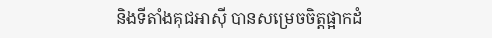និងទីតាំងគុជអាស៊ី បានសម្រេចចិត្តផ្អាកដំ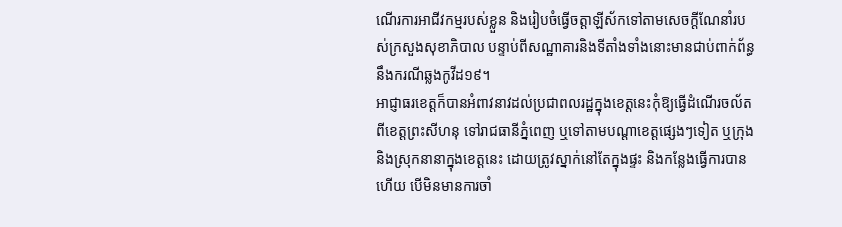ណើរការអាជីវកម្មរបស់ខ្លួន និងរៀបចំធ្វើចត្តាឡីស័កទៅតាមសេចក្ដីណែនាំរបស់ក្រសួងសុខាភិបាល បន្ទាប់ពីសណ្ឋាគារនិងទីតាំងទាំងនោះមានជាប់ពាក់ព័ន្ធនឹងករណីឆ្លងកូវីដ១៩។
អាជ្ញាធរខេត្តក៏បានអំពាវនាវដល់ប្រជាពលរដ្ឋក្នុងខេត្តនេះកុំឱ្យធ្វើដំណើរចល័តពីខេត្តព្រះសីហនុ ទៅរាជធានីភ្នំពេញ ឬទៅតាមបណ្ដាខេត្តផ្សេងៗទៀត ឬក្រុងនិងស្រុកនានាក្នុងខេត្តនេះ ដោយត្រូវស្នាក់នៅតែក្នុងផ្ទះ និងកន្លែងធ្វើការបានហើយ បើមិនមានការចាំ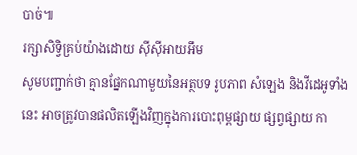បាច់៕
រក្សាសិទ្វិគ្រប់យ៉ាងដោយ ស៊ីស៊ីអាយអឹម
សូមបញ្ជាក់ថា គ្មានផ្នែកណាមួយនៃអត្ថបទ រូបភាព សំឡេង និងវីដេអូទាំងនេះ អាចត្រូវបានផលិតឡើងវិញក្នុងការបោះពុម្ពផ្សាយ ផ្សព្វផ្សាយ កា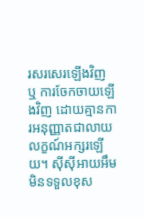រសរសេរឡើងវិញ ឬ ការចែកចាយឡើងវិញ ដោយគ្មានការអនុញ្ញាតជាលាយលក្ខណ៍អក្សរឡើយ។ ស៊ីស៊ីអាយអឹម មិនទទួលខុស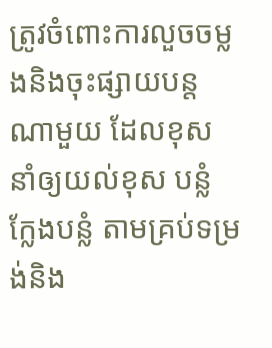ត្រូវចំពោះការលួចចម្លងនិងចុះផ្សាយបន្តណាមួយ ដែលខុស នាំឲ្យយល់ខុស បន្លំ ក្លែងបន្លំ តាមគ្រប់ទម្រង់និង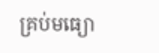គ្រប់មធ្យោ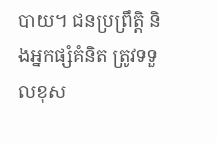បាយ។ ជនប្រព្រឹត្តិ និងអ្នកផ្សំគំនិត ត្រូវទទួលខុស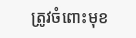ត្រូវចំពោះមុខ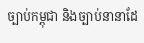ច្បាប់កម្ពុជា និងច្បាប់នានាដែ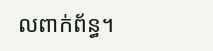លពាក់ព័ន្ធ។